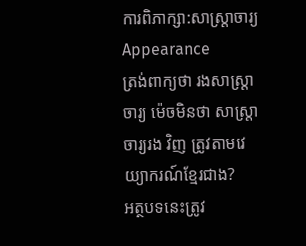ការពិភាក្សា:សាស្ត្រាចារ្យ
Appearance
ត្រង់ពាក្យថា រងសាស្ត្រាចារ្យ ម៉េចមិនថា សាស្ត្រាចារ្យរង វិញ ត្រូវតាមវេយ្យាករណ៍ខ្មែរជាង?
អត្ថបទនេះត្រូវ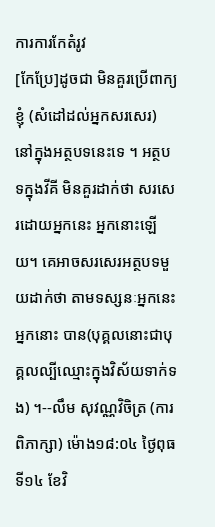ការការកែតំរូវ
[កែប្រែ]ដូចជា មិនគួរប្រើពាក្យ ខ្ញុំ (សំដៅដល់អ្នកសរសេរ) នៅក្នុងអត្ថបទនេះទេ ។ អត្ថបទក្នុងវីគី មិនគួរដាក់ថា សរសេរដោយអ្នកនេះ អ្នកនោះឡើយ។ គេអាចសរសេរអត្ថបទមួយដាក់ថា តាមទស្សនៈអ្នកនេះ អ្នកនោះ បាន(បុគ្គលនោះជាបុគ្គលល្បីឈ្មោះក្នុងវិស័យទាក់ទង) ។--លឹម សុវណ្ណវិចិត្រ (ការពិភាក្សា) ម៉ោង១៨:០៤ ថ្ងៃពុធ ទី១៤ ខែវិ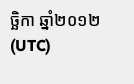ច្ឆិកា ឆ្នាំ២០១២ (UTC)